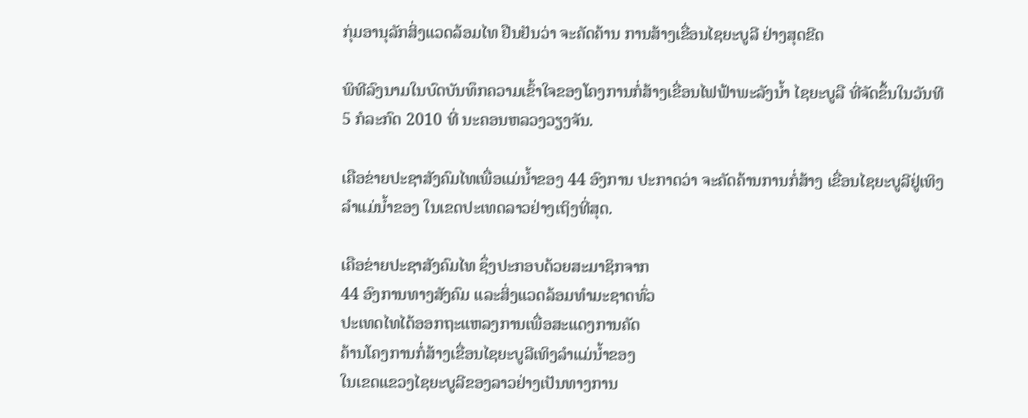ກຸ່ມອານຸລັກສິ່ງແວດລ້ອມໄທ ຢືນຢັນວ່າ ຈະຄັດຄ້ານ ການສ້າງເຂື່ອນໄຊຍະບູລີ ຢ່າງສຸດຂີດ

ພິທີລົງນາມໃນບົດບັນທຶກຄວາມເຂົ້າໃຈຂອງໂຄງການກໍ່ສ້າງເຂື່ອນໄຟຟ້າພະລັງນໍ້າ ໄຊຍະບູລື ທີ່ຈັດຂຶ້ນໃນວັນທີ 5 ກໍລະກົດ 2010 ທີ່ ນະຄອນຫລວງວຽງຈັນ.

ເຄືອຂ່າຍປະຊາສັງຄົມໄທເພື່ອແມ່ນໍ້າຂອງ 44 ອົງການ ປະກາດວ່າ ຈະຄັດຄ້ານການກໍ່ສ້າງ ເຂື່ອນໄຊຍະບູລີຢູ່ເທິງລໍາແມ່ນໍ້າຂອງ ໃນເຂດປະເທດລາວຢ່າງເຖິງທີ່ສຸດ.

ເຄືອຂ່າຍປະຊາສັງຄົມໄທ ຊຶ່ງປະກອບດ້ວຍສະມາຊິກຈາກ
44 ອົງການທາງສັງຄົມ ແລະສິ່ງແວດລ້ອມທໍາມະຊາດທົ່ວ
ປະເທດໄທໄດ້ອອກຖະແຫລງການເພື່ອສະແດງການຄັດ
ຄ້ານໂຄງການກໍ່ສ້າງເຂື່ອນໄຊຍະບູລີເທິງລຳແມ່ນ້ຳຂອງ
ໃນເຂດແຂວງໄຊຍະບູລີຂອງລາວຢ່າງເປັນທາງການ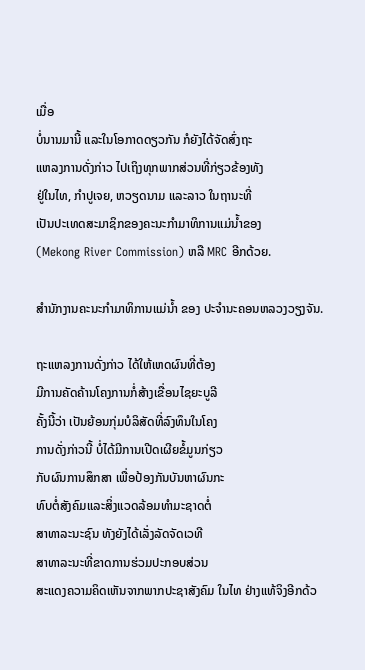ເມື່ອ
ບໍ່ນານມານີ້ ແລະໃນໂອກາດດຽວກັນ ກໍຍັງໄດ້ຈັດສົ່ງຖະ
ແຫລງການດັ່ງກ່າວ ໄປເຖິງທຸກພາກສ່ວນທີ່ກ່ຽວຂ້ອງທັງ
ຢູ່ໃນໄທ, ກຳປູເຈຍ, ຫວຽດນາມ ແລະລາວ ໃນຖານະທີ່
ເປັນປະເທດສະມາຊິກຂອງຄະນະກໍາມາທິການແມ່ນໍ້າຂອງ
(Mekong River Commission) ຫລື MRC ອີກດ້ວຍ.

ສໍານັກງານຄະນະກໍາມາທິການແມ່ນໍ້າ ຂອງ ປະຈໍານະຄອນຫລວງວຽງຈັນ.

ຖະແຫລງການດັ່ງກ່າວ ໄດ້ໃຫ້ເຫດຜົນທີ່ຕ້ອງ
ມີການຄັດຄ້ານໂຄງການກໍ່ສ້າງເຂື່ອນໄຊຍະບູລີ
ຄັ້ງນີ້ວ່າ ເປັນຍ້ອນກຸ່ມບໍລິສັດທີ່ລົງທຶນໃນໂຄງ
ການດັ່ງກ່າວນີ້ ບໍ່ໄດ້ມີການເປີດເຜີຍຂໍ້ມູນກ່ຽວ
ກັບຜົນການສຶກສາ ເພື່ອປ້ອງກັນບັນຫາຜົນກະ
ທົບຕໍ່ສັງຄົມແລະສິ່ງແວດລ້ອມທໍາມະຊາດຕໍ່
ສາທາລະນະຊົນ ທັງຍັງໄດ້ເລັ່ງລັດຈັດເວທີ
ສາທາລະນະທີ່ຂາດການຮ່ວມປະກອບສ່ວນ
ສະແດງຄວາມຄິດເຫັນຈາກພາກປະຊາສັງຄົມ ໃນໄທ ຢ່າງແທ້ຈິງອີກດ້ວ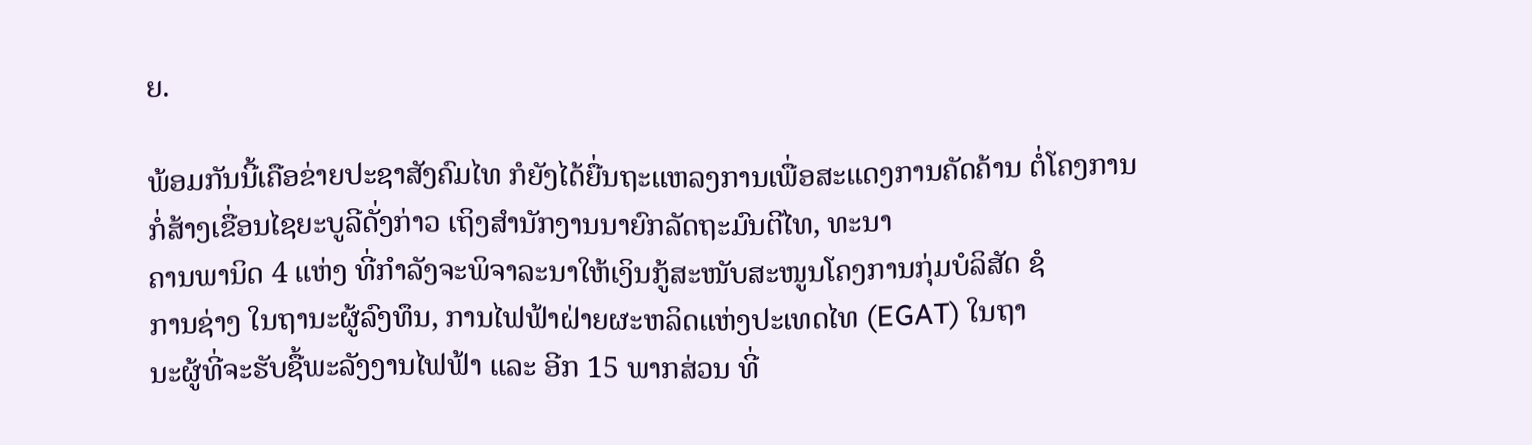ຍ.

ພ້ອມກັນນີ້ເຄືອຂ່າຍປະຊາສັງຄົມໄທ ກໍຍັງໄດ້ຍື່ນຖະແຫລງການເພື່ອສະແດງການຄັດຄ້ານ ຕໍ່ໂຄງການກໍ່ສ້າງເຂື່ອນໄຊຍະບູລີດັ່ງກ່າວ ເຖິງສໍານັກງານນາຍົກລັດຖະມົນຕີໄທ, ທະນາ
ຄານພານິດ 4 ແຫ່ງ ທີ່ກຳລັງຈະພິຈາລະນາໃຫ້ເງິນກູ້ສະໜັບສະໜູນໂຄງການກຸ່ມບໍລິສັດ ຊໍ
ການຊ່າງ ໃນຖານະຜູ້ລົງທຶນ, ການໄຟຟ້າຝ່າຍຜະຫລິດແຫ່ງປະເທດໄທ (EGAT) ໃນຖາ
ນະຜູ້ທີ່ຈະຮັບຊື້ພະລັງງານໄຟຟ້າ ແລະ ອີກ 15 ພາກສ່ວນ ທີ່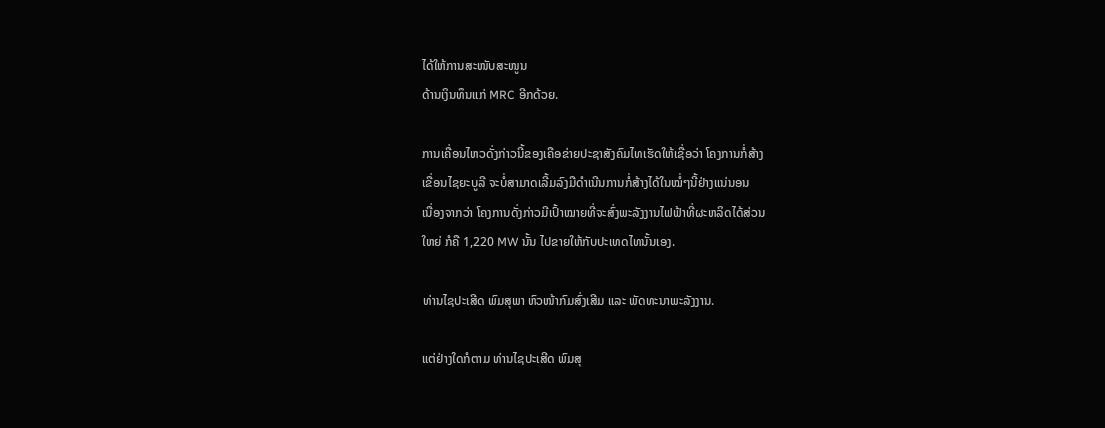ໄດ້ໃຫ້ການສະໜັບສະໜູນ
ດ້ານເງິນທຶນແກ່ MRC ອີກດ້ວຍ.

ການເຄື່ອນໄຫວດັ່ງກ່າວນີ້ຂອງເຄືອຂ່າຍປະຊາສັງຄົມໄທເຮັດໃຫ້ເຊື່ອວ່າ ໂຄງການກໍ່ສ້າງ
ເຂື່ອນໄຊຍະບູລີ ຈະບໍ່ສາມາດເລີ້ມລົງມືດຳເນີນການກໍ່ສ້າງໄດ້ໃນໝໍ່ໆນີ້ຢ່າງແນ່ນອນ
ເນື່ອງຈາກວ່າ ໂຄງການດັ່ງກ່າວມີເປົ້າໝາຍທີ່ຈະສົ່ງພະລັງງານໄຟຟ້າທີ່ຜະຫລິດໄດ້ສ່ວນ
ໃຫຍ່ ກໍຄື 1,220 MW ນັ້ນ ໄປຂາຍໃຫ້ກັບປະເທດໄທນັ້ນເອງ.

ທ່ານໄຊປະເສີດ ພົມສຸພາ ຫົວໜ້າກົມສົ່ງເສີມ ແລະ ພັດທະນາພະລັງງານ.

ແຕ່ຢ່າງໃດກໍຕາມ ທ່ານໄຊປະເສີດ ພົມສຸ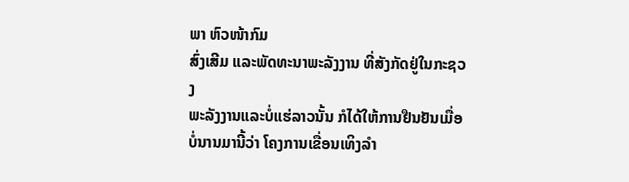ພາ ຫົວໜ້າກົມ
ສົ່ງເສີມ ແລະພັດທະນາພະລັງງານ ທີ່ສັງກັດຢູ່ໃນກະຊວງ
ພະລັງງານແລະບໍ່ແຮ່ລາວນັ້ນ ກໍໄດ້ໃຫ້ການຢືນຢັນເມື່ອ
ບໍ່ນານມານີ້ວ່າ ໂຄງການເຂື່ອນເທິງລຳ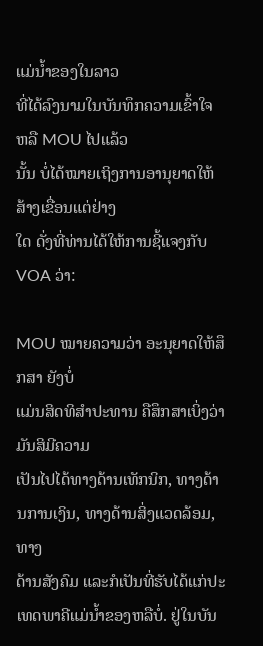ແມ່ນໍ້າຂອງໃນລາວ
ທີ່ໄດ້ລົງນາມໃນບັນທຶກຄວາມເຂົ້າໃຈ ຫລື MOU ໄປແລ້ວ
ນັ້ນ ບໍ່ໄດ້ໝາຍເຖິງການອານຸຍາດໃຫ້ສ້າງເຂື່ອນແຕ່ຢ່າງ
ໃດ ດັ່ງທີ່ທ່ານໄດ້ໃຫ້ການຊີ້ແຈງກັບ VOA ວ່າ:

MOU ໝາຍຄວາມວ່າ ອະນຸຍາດໃຫ້ສຶກສາ ຍັງບໍ່
ແມ່ນສິດທິສໍາປະທານ ຄືສຶກສາເບິ່ງວ່າມັນສິມີຄວາມ
ເປັນໄປໄດ້ທາງດ້ານເທັກນິກ, ທາງດ້ານການເງິນ, ທາງດ້ານສິ່ງແວດລ້ອມ, ທາງ
ດ້ານສັງຄົມ ແລະກໍເປັນທີ່ຮັບໄດ້ແກ່ປະເທດພາຄີແມ່ນໍ້າຂອງຫລືບໍ່. ຢູ່ໃນບັນ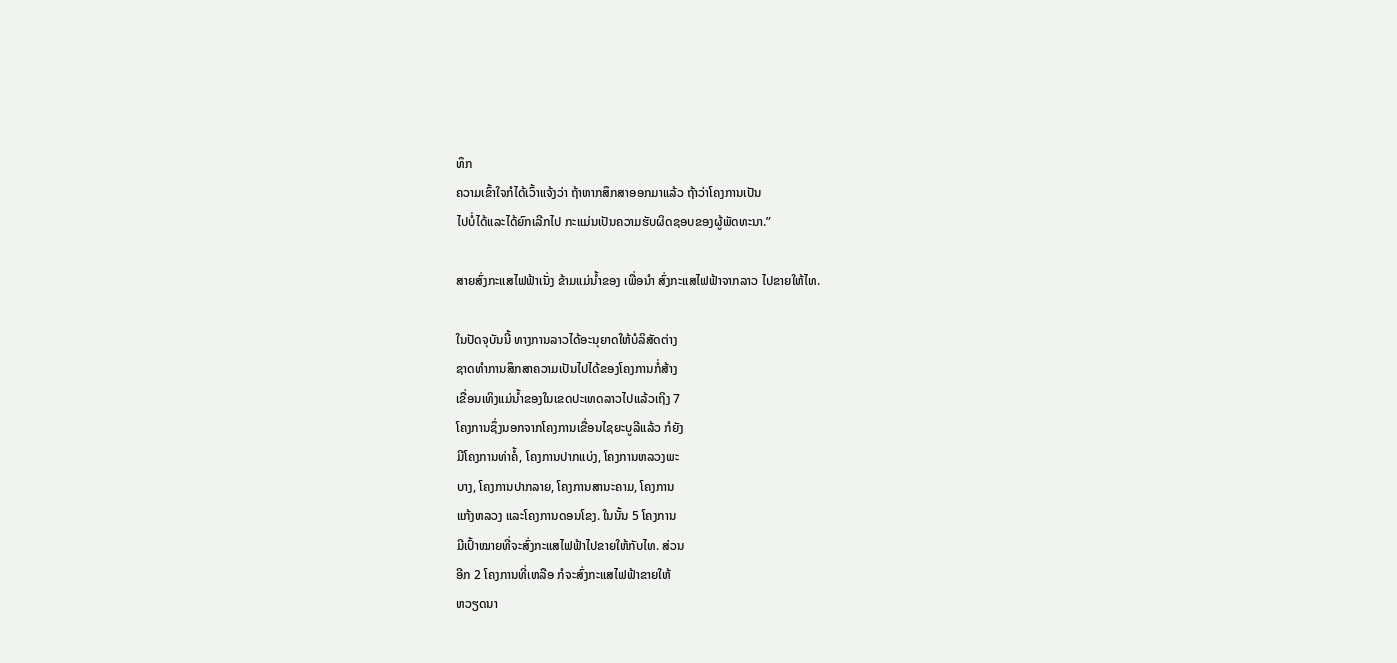ທຶກ
ຄວາມເຂົ້າໃຈກໍໄດ້ເວົ້າແຈ້ງວ່າ ຖ້າຫາກສຶກສາອອກມາແລ້ວ ຖ້າວ່າໂຄງການເປັນ
ໄປບໍ່ໄດ້ແລະໄດ້ຍົກເລີກໄປ ກະແມ່ນເປັນຄວາມຮັບຜິດຊອບຂອງຜູ້ພັດທະນາ.”

ສາຍສົ່ງກະແສໄຟຟ້າເນັ່ງ ຂ້າມແມ່ນໍ້າຂອງ ເພື່ອນໍາ ສົ່ງກະແສໄຟຟ້າຈາກລາວ ໄປຂາຍໃຫ້ໄທ.

ໃນປັດຈຸບັນນີ້ ທາງການລາວໄດ້ອະນຸຍາດໃຫ້ບໍລິສັດຕ່າງ
ຊາດທໍາການສຶກສາຄວາມເປັນໄປໄດ້ຂອງໂຄງການກໍ່ສ້າງ
ເຂື່ອນເທິງແມ່ນໍ້າຂອງໃນເຂດປະເທດລາວໄປແລ້ວເຖິງ 7
ໂຄງການຊຶ່ງນອກຈາກໂຄງການເຂື່ອນໄຊຍະບູລີແລ້ວ ກໍຍັງ
ມີໂຄງການທ່າຄໍ້, ໂຄງການປາກແບ່ງ, ໂຄງການຫລວງພະ
ບາງ, ໂຄງການປາກລາຍ, ໂຄງການສານະຄາມ, ໂຄງການ
ແກ້ງຫລວງ ແລະໂຄງການດອນໂຂງ. ໃນນັ້ນ 5 ໂຄງການ
ມີເປົ້າໝາຍທີ່ຈະສົ່ງກະແສໄຟຟ້າໄປຂາຍໃຫ້ກັບໄທ. ສ່ວນ
ອີກ 2 ໂຄງການທີ່ເຫລືອ ກໍຈະສົ່ງກະແສໄຟຟ້າຂາຍໃຫ້
ຫວຽດນາ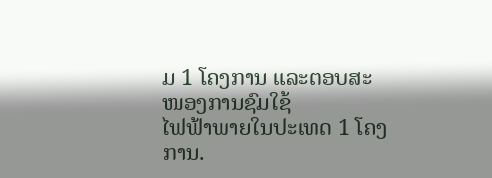ມ 1 ໂຄງການ ແລະຕອບສະໜອງການຊົມໃຊ້
ໄຟຟ້າພາຍໃນປະເທດ 1 ໂຄງການ.